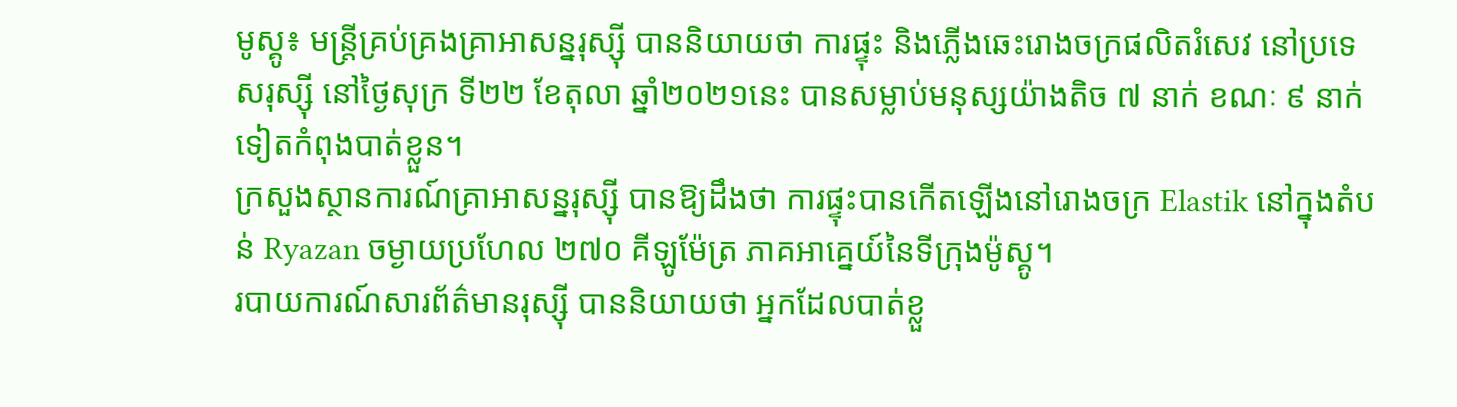មូស្គូ៖ មន្រ្តីគ្រប់គ្រងគ្រាអាសន្នរុស្ស៊ី បាននិយាយថា ការផ្ទុះ និងភ្លើងឆេះរោងចក្រផលិតរំសេវ នៅប្រទេសរុស្ស៊ី នៅថ្ងៃសុក្រ ទី២២ ខែតុលា ឆ្នាំ២០២១នេះ បានសម្លាប់មនុស្សយ៉ាងតិច ៧ នាក់ ខណៈ ៩ នាក់ទៀតកំពុងបាត់ខ្លួន។
ក្រសួងស្ថានការណ៍គ្រាអាសន្នរុស្ស៊ី បានឱ្យដឹងថា ការផ្ទុះបានកើតឡើងនៅរោងចក្រ Elastik នៅក្នុងតំបន់ Ryazan ចម្ងាយប្រហែល ២៧០ គីឡូម៉ែត្រ ភាគអាគ្នេយ៍នៃទីក្រុងម៉ូស្គូ។
របាយការណ៍សារព័ត៌មានរុស្ស៊ី បាននិយាយថា អ្នកដែលបាត់ខ្លួ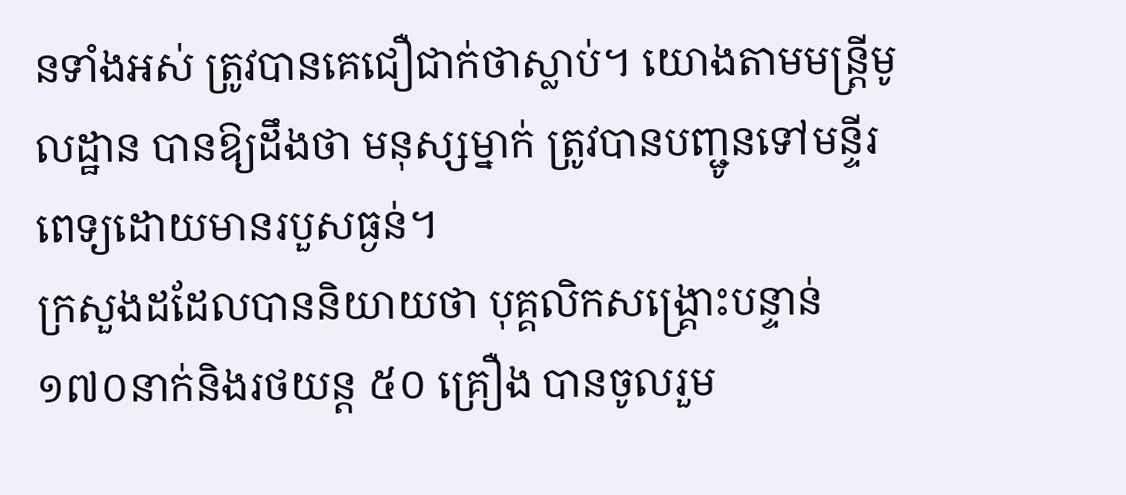នទាំងអស់ ត្រូវបានគេជឿជាក់ថាស្លាប់។ យោងតាមមន្រ្តីមូលដ្ឋាន បានឱ្យដឹងថា មនុស្សម្នាក់ ត្រូវបានបញ្ជូនទៅមន្ទីរពេទ្យដោយមានរបួសធ្ងន់។
ក្រសួងដដែលបាននិយាយថា បុគ្គលិកសង្គ្រោះបន្ទាន់ ១៧០នាក់និងរថយន្ត ៥០ គ្រឿង បានចូលរួម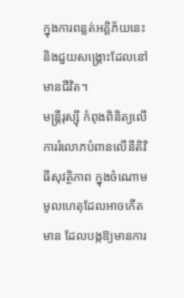ក្នុងការពន្លត់អគ្គិភ័យនេះ និងជួយសង្គ្រោះដែលនៅមានជីវិត។
មន្រ្តីរុស្ស៊ី កំពុងពិនិត្យលើការរំលោភបំពានលើនីតិវិធីសុវត្ថិភាព ក្នុងចំណោមមូលហេតុដែលអាចកើតមាន ដែលបង្កឱ្យមានការ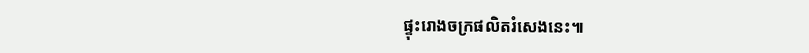ផ្ទុះរោងចក្រផលិតរំសេងនេះ៕